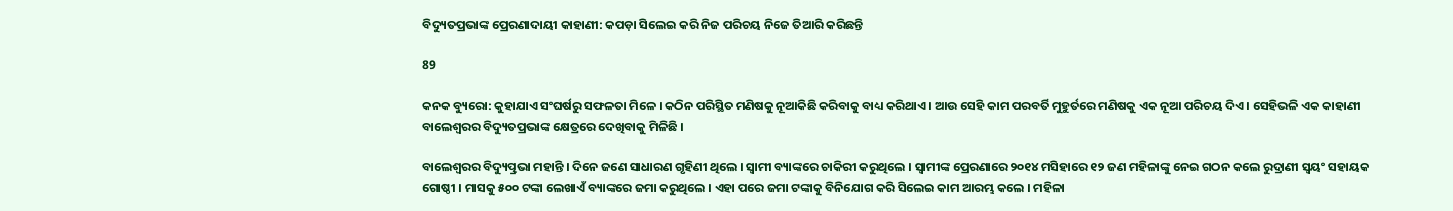ବିଦ୍ୟୁତପ୍ରଭାଙ୍କ ପ୍ରେରଣାଦାୟୀ କାହାଣୀ: କପଡ଼ା ସିଲେଇ କରି ନିଜ ପରିଚୟ ନିଜେ ତିଆରି କରିଛନ୍ତି

89

କନକ ବ୍ୟୁରୋ: କୁହାଯାଏ ସଂଘର୍ଷରୁ ସଫଳତା ମିଳେ । କଠିନ ପରିସ୍ଥିତ ମଣିଷକୁ ନୂଆକିଛି କରିବାକୁ ବାଧ୍ୟ କରିଥାଏ । ଆଉ ସେହି କାମ ପରବର୍ତି ମୁହୁର୍ତରେ ମଣିଷକୁ ଏକ ନୂଆ ପରିଚୟ ଦିଏ । ସେହିଭଳି ଏକ କାହାଣୀ ବାଲେଶ୍ୱରର ବିଦ୍ୟୁତପ୍ରଭାଙ୍କ କ୍ଷେତ୍ରରେ ଦେଖିବାକୁ ମିଳିଛି ।

ବାଲେଶ୍ୱରର ବିଦ୍ୟୁତ୍ପ୍ରଭା ମହାନ୍ତି । ଦିନେ ଜଣେ ସାଧାରଣ ଗୃହିଣୀ ଥିଲେ । ସ୍ୱାମୀ ବ୍ୟାଙ୍କରେ ଚାକିରୀ କରୁଥିଲେ । ସ୍ୱାମୀଙ୍କ ପ୍ରେରଣାରେ ୨୦୧୪ ମସିହାରେ ୧୨ ଜଣ ମହିଳାଙ୍କୁ ନେଇ ଗଠନ କଲେ ରୁଦ୍ରାଣୀ ସ୍ୱୟଂ ସହାୟକ ଗୋଷ୍ଠୀ । ମାସକୁ ୫୦୦ ଟଙ୍କା ଲେଖାଏଁ ବ୍ୟାଙ୍କରେ ଜମା କରୁଥିଲେ । ଏହା ପରେ ଜମା ଟଙ୍କାକୁ ବିନିଯୋଗ କରି ସିଲେଇ କାମ ଆରମ୍ଭ କଲେ । ମହିଳା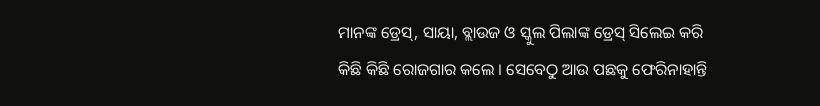ମାନଙ୍କ ଡ୍ରେସ୍, ସାୟା, ବ୍ଲାଉଜ ଓ ସ୍କୁଲ ପିଲାଙ୍କ ଡ୍ରେସ୍ ସିଲେଇ କରି କିଛି କିଛି ରୋଜଗାର କଲେ । ସେବେଠୁ ଆଉ ପଛକୁ ଫେରିନାହାନ୍ତି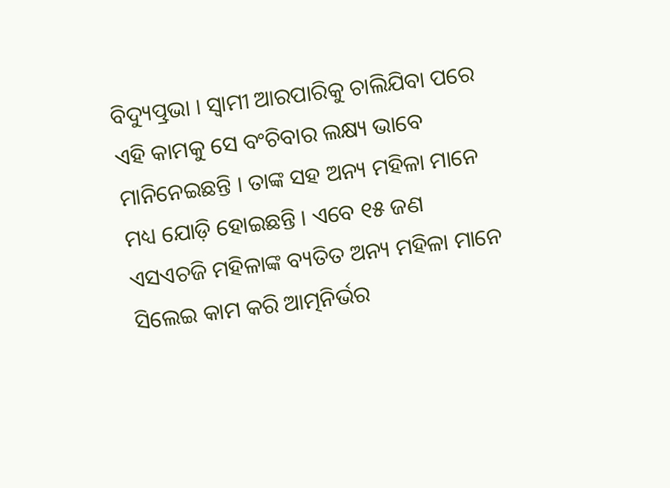ବିଦ୍ୟୁତ୍ପ୍ରଭା । ସ୍ୱାମୀ ଆରପାରିକୁ ଚାଲିଯିବା ପରେ ଏହି କାମକୁ ସେ ବଂଚିବାର ଲକ୍ଷ୍ୟ ଭାବେ ମାନିନେଇଛନ୍ତି । ତାଙ୍କ ସହ ଅନ୍ୟ ମହିଳା ମାନେ ମଧ୍ୟ ଯୋଡ଼ି ହୋଇଛନ୍ତି । ଏବେ ୧୫ ଜଣ ଏସଏଚଜି ମହିଳାଙ୍କ ବ୍ୟତିତ ଅନ୍ୟ ମହିଳା ମାନେ ସିଲେଇ କାମ କରି ଆତ୍ମନିର୍ଭର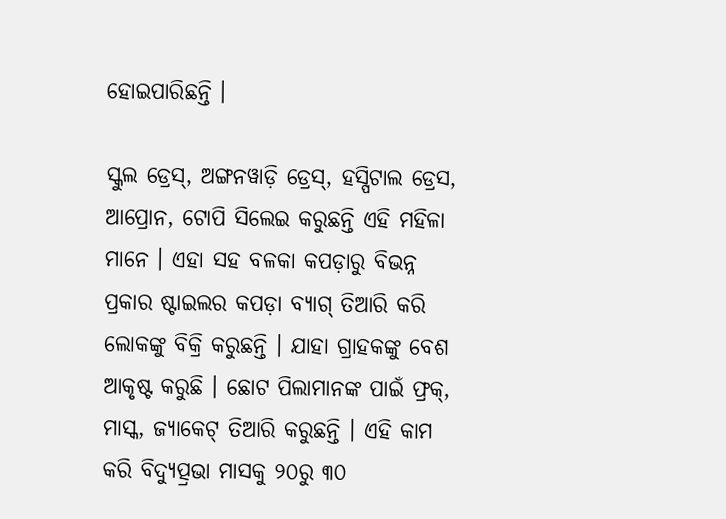ହୋଇପାରିଛନ୍ତି ।

ସ୍କୁଲ ଡ୍ରେସ୍, ଅଙ୍ଗନୱାଡ଼ି ଡ୍ରେସ୍, ହସ୍ପିଟାଲ ଡ୍ରେସ, ଆପ୍ରୋନ, ଟୋପି ସିଲେଇ କରୁଛନ୍ତି ଏହି ମହିଳା ମାନେ । ଏହା ସହ ବଳକା କପଡ଼ାରୁ ବିଭନ୍ନ ପ୍ରକାର ଷ୍ଟାଇଲର କପଡ଼ା ବ୍ୟାଗ୍ ତିଆରି କରି ଲୋକଙ୍କୁ ବିକ୍ରି କରୁଛନ୍ତି । ଯାହା ଗ୍ରାହକଙ୍କୁ ବେଶ ଆକୃଷ୍ଟ କରୁଛି । ଛୋଟ ପିଲାମାନଙ୍କ ପାଇଁ ଫ୍ରକ୍, ମାସ୍କ, ଜ୍ୟାକେଟ୍ ତିଆରି କରୁଛନ୍ତି । ଏହି କାମ କରି ବିଦ୍ୟୁତ୍ପ୍ରଭା ମାସକୁ ୨୦ରୁ ୩୦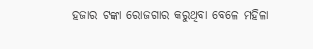ହଜାର ଟଙ୍କା ରୋଜଗାର କରୁଥିବା ବେଳେ ମହିଳା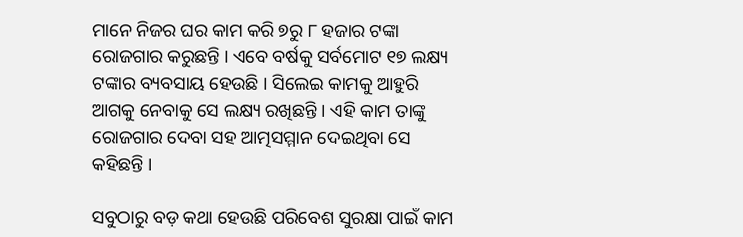ମାନେ ନିଜର ଘର କାମ କରି ୭ରୁ ୮ ହଜାର ଟଙ୍କା ରୋଜଗାର କରୁଛନ୍ତି । ଏବେ ବର୍ଷକୁ ସର୍ବମୋଟ ୧୭ ଲକ୍ଷ୍ୟ ଟଙ୍କାର ବ୍ୟବସାୟ ହେଉଛି । ସିଲେଇ କାମକୁ ଆହୁରି ଆଗକୁ ନେବାକୁ ସେ ଲକ୍ଷ୍ୟ ରଖିଛନ୍ତି । ଏହି କାମ ତାଙ୍କୁ ରୋଜଗାର ଦେବା ସହ ଆତ୍ମସମ୍ମାନ ଦେଇଥିବା ସେ କହିଛନ୍ତି ।

ସବୁଠାରୁ ବଡ଼ କଥା ହେଉଛି ପରିବେଶ ସୁରକ୍ଷା ପାଇଁ କାମ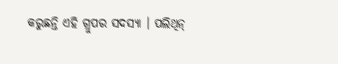କରୁଛନ୍ତି ଏହି ଗ୍ରୁପର ସଦସ୍ୟା । ପଲିଥିନ୍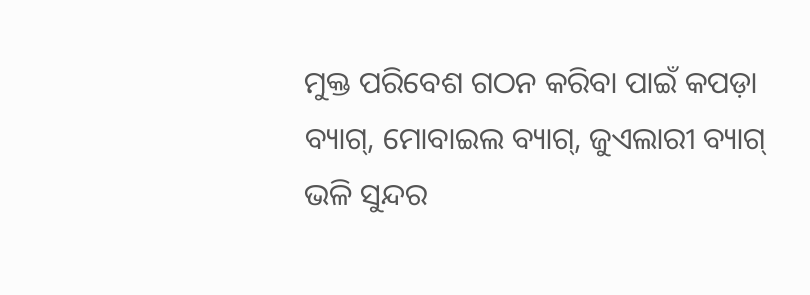ମୁକ୍ତ ପରିବେଶ ଗଠନ କରିବା ପାଇଁ କପଡ଼ା ବ୍ୟାଗ୍, ମୋବାଇଲ ବ୍ୟାଗ୍, ଜୁଏଲାରୀ ବ୍ୟାଗ୍ ଭଳି ସୁନ୍ଦର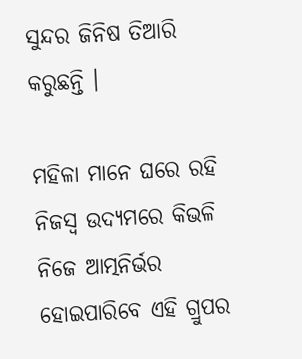ସୁନ୍ଦର ଜିନିଷ ତିଆରି କରୁଛନ୍ତି ।

ମହିଳା ମାନେ ଘରେ ରହି ନିଜସ୍ୱ ଉଦ୍ୟମରେ କିଭଳି ନିଜେ ଆତ୍ମନିର୍ଭର ହୋଇପାରିବେ ଏହି ଗ୍ରୁପର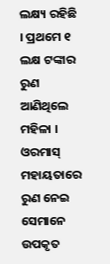ଲକ୍ଷ୍ୟ ରହିଛି । ପ୍ରଥମେ ୧ ଲକ୍ଷ ଟଙ୍କାର ରୁଣ ଆଣିଥିଲେ ମହିଳା । ଓରମାସ୍ ମହାୟତାରେ ରୁଣ ନେଇ ସେମାନେ ଉପକୃତ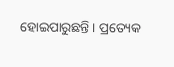ହୋଇପାରୁଛନ୍ତି । ପ୍ରତ୍ୟେକ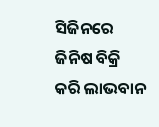ସିଜିନରେ ଜିନିଷ ବିକ୍ରି କରି ଲାଭବାନ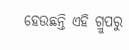ହେଉଛନ୍ତି ଏହି ଗ୍ରୁପରୁ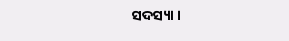ସଦସ୍ୟା ।